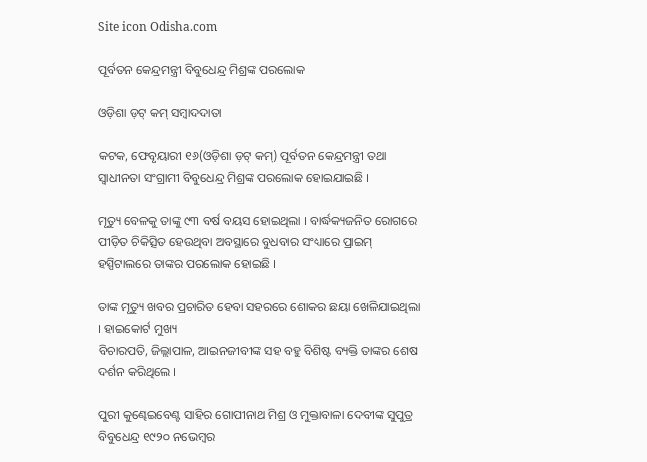Site icon Odisha.com

ପୂର୍ବତନ କେନ୍ଦ୍ରମନ୍ତ୍ରୀ ବିବୁଧେନ୍ଦ୍ର ମିଶ୍ରଙ୍କ ପରଲୋକ

ଓଡ଼ିଶା ଡ଼ଟ୍ କମ୍ ସମ୍ବାଦଦାତା

କଟକ, ଫେବୃୟାରୀ ୧୬(ଓଡ଼ିଶା ଡ଼ଟ୍ କମ୍) ପୂର୍ବତନ କେନ୍ଦ୍ରମନ୍ତ୍ରୀ ତଥା ସ୍ୱାଧୀନତା ସଂଗ୍ରାମୀ ବିବୁଧେନ୍ଦ୍ର ମିଶ୍ରଙ୍କ ପରଲୋକ ହୋଇଯାଇଛି ।

ମୃତ୍ୟୁ ବେଳକୁ ତାଙ୍କୁ ୯୩ ବର୍ଷ ବୟସ ହୋଇଥିଲା । ବାର୍ଦ୍ଧକ୍ୟଜନିତ ରୋଗରେ ପୀଡ଼ିତ ଚିକିତ୍ସିତ ହେଉଥିବା ଅବସ୍ଥାରେ ବୁଧବାର ସଂଧ୍ୟାରେ ପ୍ରାଇମ୍ ହସ୍ପିଟାଲରେ ତାଙ୍କର ପରଲୋକ ହୋଇଛି ।

ତାଙ୍କ ମୃତ୍ୟୁ ଖବର ପ୍ରଚାରିତ ହେବା ସହରରେ ଶୋକର ଛୟା ଖେଳିଯାଇଥିଲା । ହାଇକୋର୍ଟ ମୁଖ୍ୟ
ବିଚାରପତି, ଜିଲ୍ଲାପାଳ, ଆଇନଜୀବୀଙ୍କ ସହ ବହୁ ବିଶିଷ୍ଟ ବ୍ୟକ୍ତି ତାଙ୍କର ଶେଷ ଦର୍ଶନ କରିଥିଲେ ।

ପୁରୀ କୁଣ୍ଢେଇବେଣ୍ଟ ସାହିର ଗୋପୀନାଥ ମିଶ୍ର ଓ ମୁକ୍ତାବାଳା ଦେବୀଙ୍କ ସୁପୁତ୍ର ବିବୁଧେନ୍ଦ୍ର ୧୯୨୦ ନଭେମ୍ବର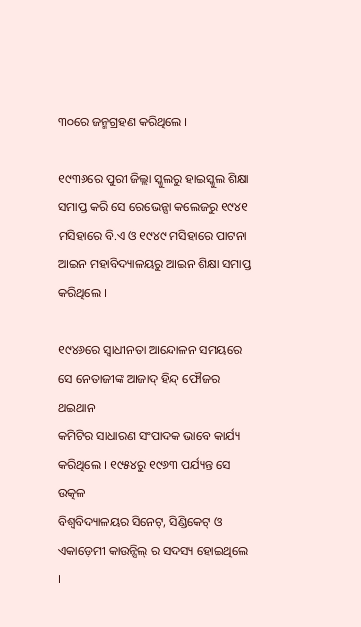୩୦ରେ ଜନ୍ମଗ୍ରହଣ କରିଥିଲେ ।

୧୯୩୬ରେ ପୁରୀ ଜିଲ୍ଲା ସ୍କୁଲରୁ ହାଇସ୍କୁଲ ଶିକ୍ଷା ସମାପ୍ତ କରି ସେ ରେଭେନ୍ସା କଲେଜରୁ ୧୯୪୧
ମସିହାରେ ବି.ଏ ଓ ୧୯୪୯ ମସିହାରେ ପାଟନା ଆଇନ ମହାବିଦ୍ୟାଳୟରୁ ଆଇନ ଶିକ୍ଷା ସମାପ୍ତ
କରିଥିଲେ ।

୧୯୪୬ରେ ସ୍ୱାଧୀନତା ଆନ୍ଦୋଳନ ସମୟରେ ସେ ନେତାଜୀଙ୍କ ଆଜାଦ୍ ହିନ୍ଦ୍ ଫୌଜର ଥଇଥାନ
କମିଟିର ସାଧାରଣ ସଂପାଦକ ଭାବେ କାର୍ଯ୍ୟ କରିଥିଲେ । ୧୯୫୪ରୁ ୧୯୬୩ ପର୍ଯ୍ୟନ୍ତ ସେ ଉତ୍କଳ
ବିଶ୍ୱବିଦ୍ୟାଳୟର ସିନେଟ୍, ସିଣ୍ଡିକେଟ୍ ଓ ଏକାଡ଼େମୀ କାଉନ୍ସିଲ୍ ର ସଦସ୍ୟ ହୋଇଥିଲେ ।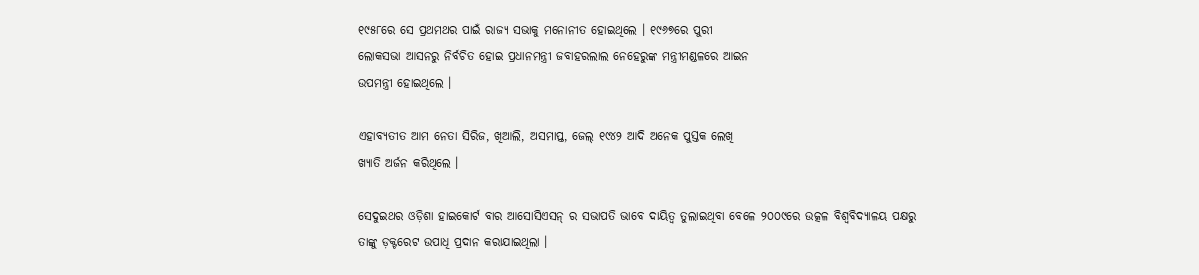୧୯୫୮ରେ ସେ ପ୍ରଥମଥର ପାଇଁ ରାଜ୍ୟ ସଭାକୁ ମନୋନୀତ ହୋଇଥିଲେ । ୧୯୬୭ରେ ପୁରୀ
ଲୋକସଭା ଆସନରୁ ନିର୍ବଚିତ ହୋଇ ପ୍ରଧାନମନ୍ତ୍ରୀ ଜବାହରଲାଲ ନେହେରୁଙ୍କ ମନ୍ତ୍ରୀମଣ୍ଡଳରେ ଆଇନ
ଉପମନ୍ତ୍ରୀ ହୋଇଥିଲେ ।

ଏହାବ୍ୟତୀତ ଆମ ନେତା ସିରିଜ, ଖିଆଲି, ଅସମାପ୍ତ, ଜେଲ୍ ୧୯୪୨ ଆଦି ଅନେକ ପୁସ୍ତକ ଲେଖି
ଖ୍ୟାତି ଅର୍ଜନ କରିଥିଲେ ।

ସେଦୁଇଥର ଓଡ଼ିଶା ହାଇକୋର୍ଟ ବାର ଆସୋସିଏସନ୍ ର ସଭାପତି ଭାବେ ଦାୟିତ୍ୱ ତୁଲାଇଥିବା ବେଳେ ୨୦୦୯ରେ ଉତ୍କଳ ବିଶ୍ୱବିଦ୍ୟାଳୟ ପକ୍ଷରୁ ତାଙ୍କୁ ଡ଼କ୍ଟରେଟ ଉପାଧି ପ୍ରଦାନ କରାଯାଇଥିଲା ।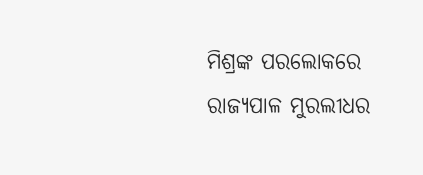ମିଶ୍ରଙ୍କ ପରଲୋକରେ ରାଜ୍ୟପାଳ ମୁରଲୀଧର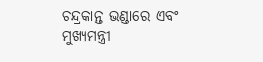ଚନ୍ଦ୍ରକାନ୍ତ ଭଣ୍ଡାରେ ଏବଂ ମୁଖ୍ୟମନ୍ତ୍ରୀ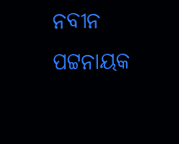ନବୀନ ପଟ୍ଟନାୟକ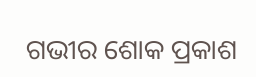ଗଭୀର ଶୋକ ପ୍ରକାଶ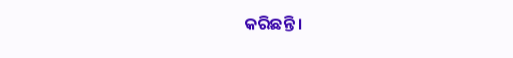କରିଛନ୍ତି ।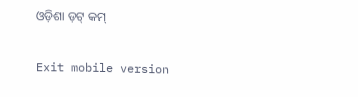ଓଡ଼ିଶା ଡ଼ଟ୍ କମ୍

Exit mobile version